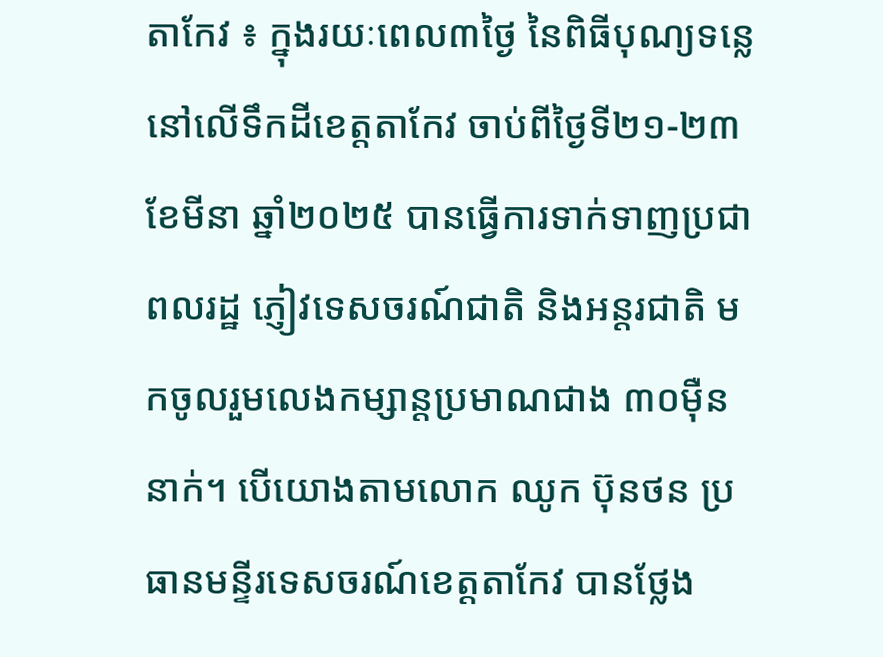តាកែវ ៖ ក្នុងរយៈពេល៣ថ្ងៃ នៃពិធីបុណ្យទន្លេនៅលើទឹកដីខេត្តតាកែវ ចាប់ពីថ្ងៃទី២១-២៣ ខែមីនា ឆ្នាំ២០២៥ បានធ្វើការទាក់ទាញប្រជាពលរដ្ឋ ភ្ញៀវទេសចរណ៍ជាតិ និងអន្តរជាតិ មកចូលរួមលេងកម្សាន្តប្រមាណជាង ៣០ម៉ឺននាក់។ បើយោងតាមលោក ឈូក ប៊ុនថន ប្រធានមន្ទីរទេសចរណ៍ខេត្តតាកែវ បានថ្លែង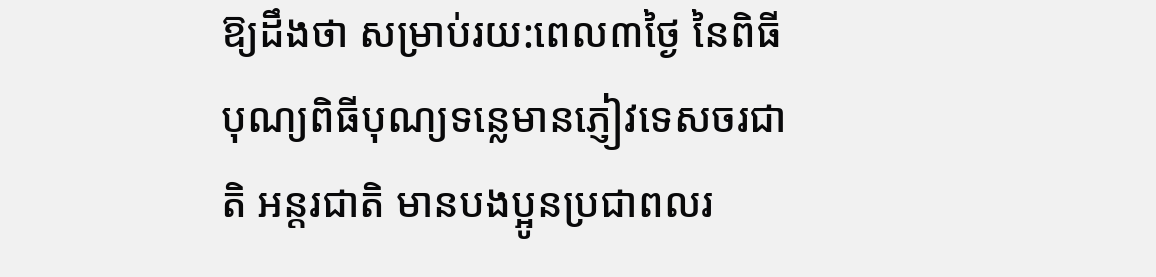ឱ្យដឹងថា សម្រាប់រយ:ពេល៣ថ្ងៃ នៃពិធីបុណ្យពិធីបុណ្យទន្លេមានភ្ញៀវទេសចរជាតិ អន្តរជាតិ មានបងប្អូនប្រជាពលរ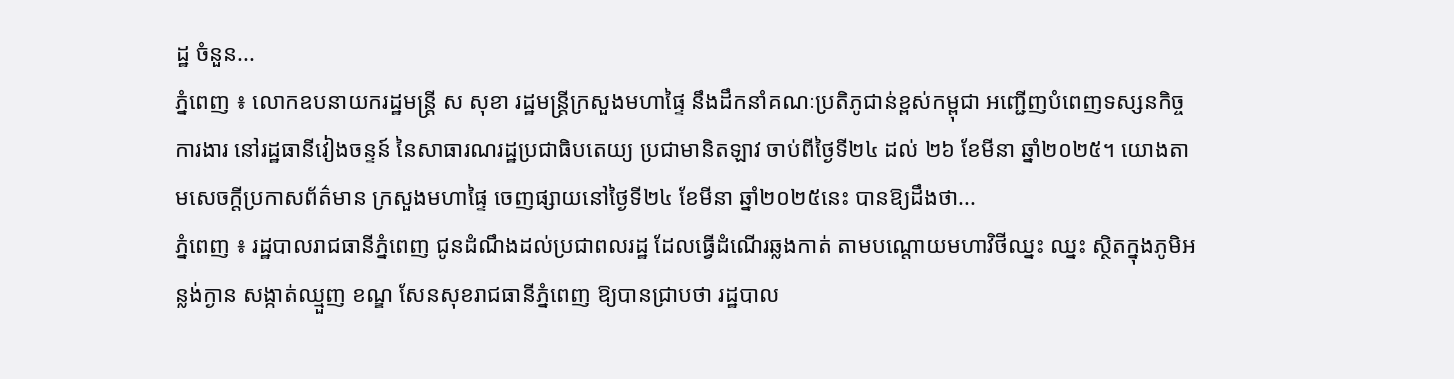ដ្ឋ ចំនួន...
ភ្នំពេញ ៖ លោកឧបនាយករដ្ឋមន្ត្រី ស សុខា រដ្ឋមន្ត្រីក្រសួងមហាផ្ទៃ នឹងដឹកនាំគណៈប្រតិភូជាន់ខ្ពស់កម្ពុជា អញ្ជើញបំពេញទស្សនកិច្ចការងារ នៅរដ្ឋធានីវៀងចន្ទន៍ នៃសាធារណរដ្ឋប្រជាធិបតេយ្យ ប្រជាមានិតឡាវ ចាប់ពីថ្ងៃទី២៤ ដល់ ២៦ ខែមីនា ឆ្នាំ២០២៥។ យោងតាមសេចក្ដីប្រកាសព័ត៌មាន ក្រសួងមហាផ្ទៃ ចេញផ្សាយនៅថ្ងៃទី២៤ ខែមីនា ឆ្នាំ២០២៥នេះ បានឱ្យដឹងថា...
ភ្នំពេញ ៖ រដ្ឋបាលរាជធានីភ្នំពេញ ជូនដំណឹងដល់ប្រជាពលរដ្ឋ ដែលធ្វើដំណើរឆ្លងកាត់ តាមបណ្តោយមហាវិថីឈ្នះ ឈ្នះ ស្ថិតក្នុងភូមិអន្លង់ក្ងាន សង្កាត់ឈ្មួញ ខណ្ឌ សែនសុខរាជធានីភ្នំពេញ ឱ្យបានជ្រាបថា រដ្ឋបាល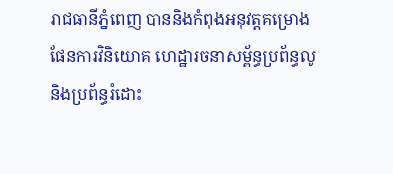រាជធានីភ្នំពេញ បាននិងកំពុងអនុវត្តគម្រោងផែនការវិនិយោគ ហេដ្ឋារចនាសម្ព័ន្ធប្រព័ន្ធលូ និងប្រព័ន្ធរំដោះ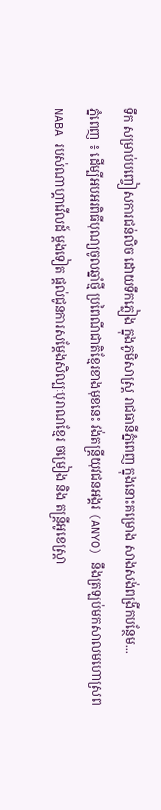ទឹក សម្រាប់បញ្ចៀសការជន់លិច ដោយទឹកភ្លៀង ក្នុងភូមិសាស្ត្រ រាជធានីភ្នំពេញ ក្នុងនោះគម្រោង សាងសង់ពង្រីកបន្ថែម...
ភ្នំពេញ ៖ ដើម្បីអបអរពិធីបុណ្យចូលឆ្នាំថ្មី ប្រពៃណីជាតិខ្មែរខាងមុខនេះ វង់តន្ត្រីយុវជនអង្គរ (ANYO) នឹងត្រឡប់មកសាលមហោស្រព NABA របស់ណាហ្គាវើលដ៍ ម្តងទៀត ផ្តល់ជូនការសម្តែងសិល្បៈបុរាណខ្មែរ ចម្រៀង និង តន្ត្រីអូខេស្ត្រា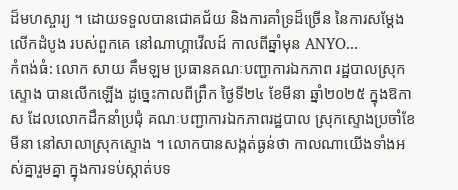ដ៏មហស្ចារ្យ ។ ដោយទទួលបានជោគជ័យ និងការគាំទ្រដ៏ច្រើន នៃការសម្តែងលើកដំបូង របស់ពួកគេ នៅណាហ្គាវើលដ៍ កាលពីឆ្នាំមុន ANYO...
កំពង់ធំ: លោក សាយ គឹមឡម ប្រធានគណៈបញ្ជាការឯកភាព រដ្ឋបាលស្រុកស្ទោង បានលើកឡើង ដូច្នេះកាលពីព្រឹក ថ្ងៃទី២៤ ខែមីនា ឆ្នាំ២០២៥ ក្នុងឱកាស ដែលលោកដឹកនាំប្រជុំ គណៈបញ្ជាការឯកភាពរដ្ឋបាល ស្រុកស្ទោងប្រចាំខែមីនា នៅសាលាស្រុកស្ទោង ។ លោកបានសង្កត់ធ្ងន់ថា កាលណាយើងទាំងអស់គ្នារួមគ្នា ក្នុងការទប់ស្កាត់បទ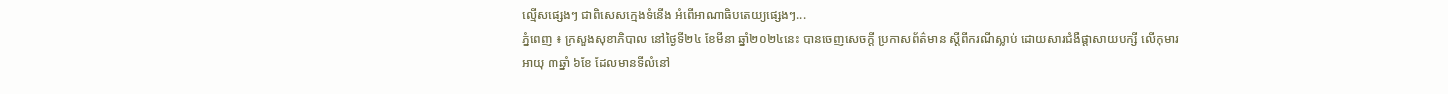ល្មើសផ្សេងៗ ជាពិសេសក្មេងទំនើង អំពើអាណាធិបតេយ្យផ្សេងៗ...
ភ្នំពេញ ៖ ក្រសួងសុខាភិបាល នៅថ្ងៃទី២៤ ខែមីនា ឆ្នាំ២០២៤នេះ បានចេញសេចក្តី ប្រកាសព័ត៌មាន ស្តីពីករណីស្លាប់ ដោយសារជំងឺផ្តាសាយបក្សី លើកុមារអាយុ ៣ឆ្នាំ ៦ខែ ដែលមានទីលំនៅ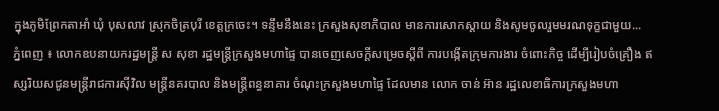ក្នុងភូមិព្រែកតាអាំ ឃុំ បុសលាវ ស្រុកចិត្របុរី ខេត្តក្រចេះ។ ទន្ទឹមនឹងនេះ ក្រសួងសុខាភិបាល មានការសោកស្តាយ និងសូមចូលរួមមរណទុក្ខជាមួយ...
ភ្នំពេញ ៖ លោកឧបនាយករដ្ឋមន្ដ្រី ស សុខា រដ្ឋមន្ដ្រីក្រសួងមហាផ្ទៃ បានចេញសេចក្ដីសម្រេចស្ដីពី ការបង្កើតក្រុមការងារ ចំពោះកិច្ច ដើម្បីរៀបចំគ្រឿង ឥស្សរិយសជូនមន្ត្រីរាជការស៊ីវិល មន្ត្រីនគរបាល និងមន្ត្រីពន្ធនាគារ ចំណុះក្រសួងមហាផ្ទៃ ដែលមាន លោក ចាន់ អ៊ាន រដ្ឋលេខាធិការក្រសួងមហា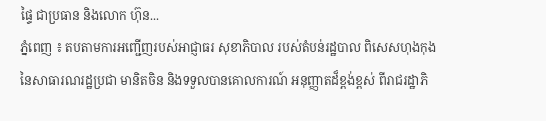ផ្ទៃ ជាប្រធាន និងលោក ហ៊ុន...
ភ្នំពេញ ៖ តបតាមការអញ្ជើញរបស់អាជ្ញាធរ សុខាភិបាល របស់តំបន់រដ្ឋបាល ពិសេសហុងកុង នៃសាធារណរដ្ឋប្រជា មានិតចិន និងទទួលបានគោលការណ៍ អនុញ្ញាតដ៏ខ្ពង់ខ្ពស់ ពីរាជរដ្ឋាភិ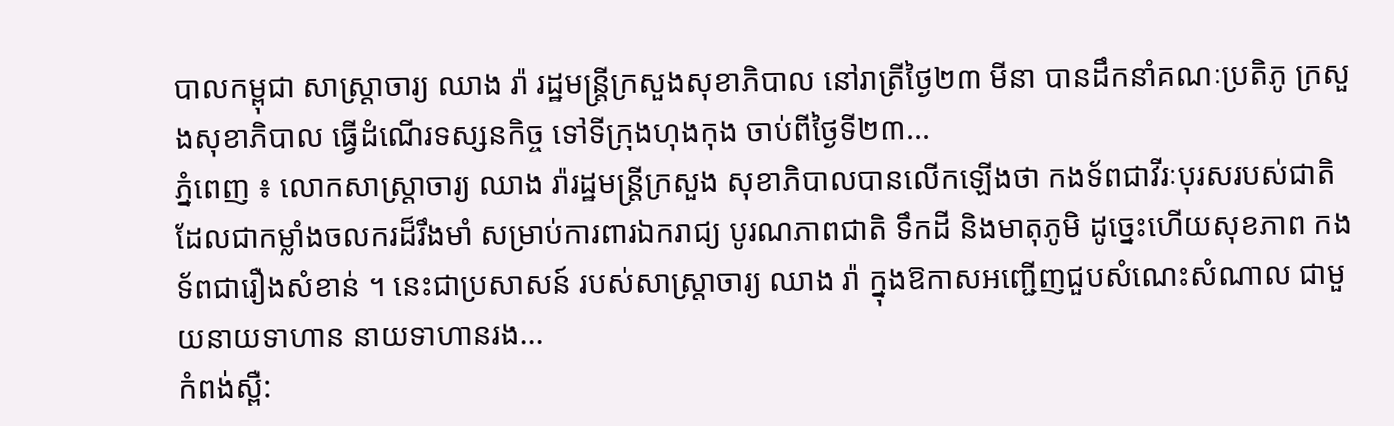បាលកម្ពុជា សាស្ត្រាចារ្យ ឈាង រ៉ា រដ្ឋមន្ត្រីក្រសួងសុខាភិបាល នៅរាត្រីថ្ងៃ២៣ មីនា បានដឹកនាំគណៈប្រតិភូ ក្រសួងសុខាភិបាល ធ្វើដំណើរទស្សនកិច្ច ទៅទីក្រុងហុងកុង ចាប់ពីថ្ងៃទី២៣...
ភ្នំពេញ ៖ លោកសាស្ត្រាចារ្យ ឈាង រ៉ារដ្ឋមន្ត្រីក្រសួង សុខាភិបាលបានលើកឡើងថា កងទ័ពជាវីរៈបុរសរបស់ជាតិ ដែលជាកម្លាំងចលករដ៏រឹងមាំ សម្រាប់ការពារឯករាជ្យ បូរណភាពជាតិ ទឹកដី និងមាតុភូមិ ដូច្នេះហើយសុខភាព កងទ័ពជារឿងសំខាន់ ។ នេះជាប្រសាសន៍ របស់សាស្ត្រាចារ្យ ឈាង រ៉ា ក្នុងឱកាសអញ្ជើញជួបសំណេះសំណាល ជាមួយនាយទាហាន នាយទាហានរង...
កំពង់ស្ពឺ: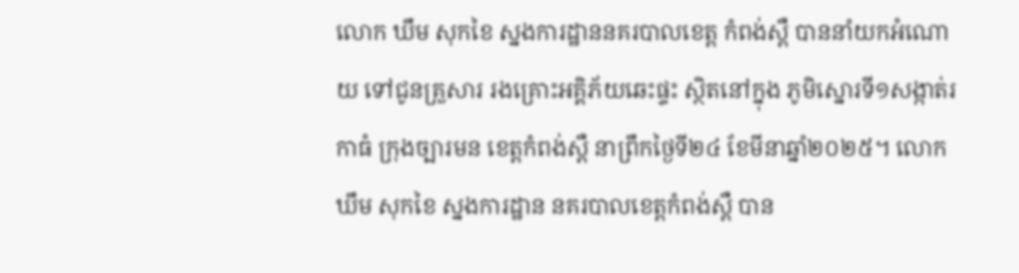លោក ឃឹម សុកខៃ ស្នងការដ្ឋាននគរបាលខេត្ត កំពង់ស្ពឺ បាននាំយកអំណោយ ទៅជូនគ្រួសារ រងគ្រោះអគ្គិភ័យឆេះផ្ទះ ស្ថិតនៅក្នុង ភូមិស្នោរទី១សង្កាត់រកាធំ ក្រុងច្បារមន ខេត្តកំពង់ស្ពឺ នាព្រឹកថ្ងៃទី២៤ ខែមីនាឆ្នាំ២០២៥។ លោក ឃឹម សុកខៃ ស្នងការដ្ឋាន នគរបាលខេត្តកំពង់ស្ពឺ បាន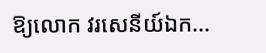ឱ្យលោក វរសេនីយ៍ឯក...